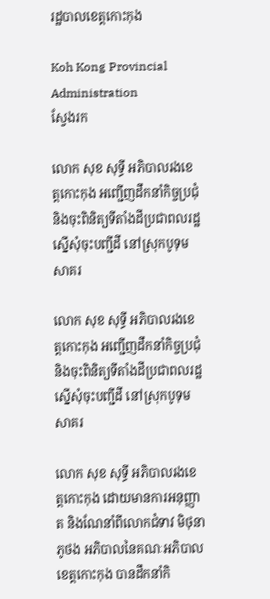រដ្ឋបាលខេត្តកោះកុង

Koh Kong Provincial Administration
ស្វែងរក

លោក សុខ សុទ្ធី អភិបាលរងខេត្តកោះកុង អញ្ជើញដឹកនាំកិច្ចប្រជុំ និងចុះពិនិត្យទីតាំងដីប្រជាពលរដ្ឋស្នើសុំចុះបញ្ជីដី នៅស្រុកបូទុមសាគរ

លោក សុខ សុទ្ធី អភិបាលរងខេត្តកោះកុង អញ្ជើញដឹកនាំកិច្ចប្រជុំ និងចុះពិនិត្យទីតាំងដីប្រជាពលរដ្ឋស្នើសុំចុះបញ្ជីដី នៅស្រុកបូទុមសាគរ

លោក សុខ សុទ្ធី អភិបាលរងខេត្តកោះកុង ដោយមានការអនុញ្ញាត និងណែនាំពីលោកជំទាវ មិថុនា ភូថង អភិបាលនៃគណៈអភិបាលខេត្តកោះកុង បានដឹកនាំកិ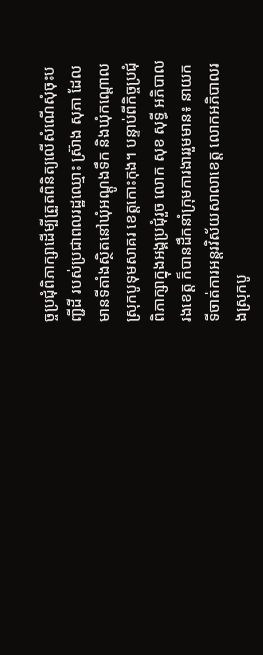ច្ចប្រជុំពិភាក្សាដើម្បីត្រួតពិនិត្យលើសំណើសុំចុះបញ្ជីដី របស់ប្រជាពលរដ្ឋឈ្មោះ ស្រ៊ាង សុភា ដែលមានទីតាំងស្ថិតនៅឃុំអណ្តូងទឹក និងឃុំកណ្តោល ស្រុកបូទុមសាគរ ខេត្តកោះកុង។ បន្ទាប់ពីកិច្ចប្រជុំពិភាក្សាក្នុងអង្គប្រជុំរួច លោក សុខ សុទ្ធី អភិបាលរងខេត្ត ក៏បានដឹកនាំក្រុមការងាររួមមាន៖ នាយកទីចាត់ការអន្តរវិស័យសាលាខេត្ត លោកអភិបាលរងស្រុកបូ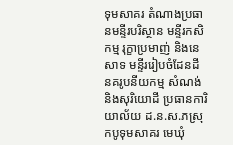ទុមសាគរ តំណាងប្រធានមន្ទីរបរិស្ថាន មន្ទីរកសិកម្ម រុក្ខាប្រមាញ់ និងនេសាទ មន្ទីររៀបចំដែនដី នគរូបនីយកម្ម សំណង់ និងសុរិយោដី ប្រធានការិយាល័យ ដ.ន.ស.ភស្រុកបូទុមសាគរ មេឃុំ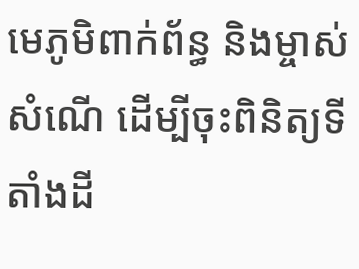មេភូមិពាក់ព័ន្ធ និងម្ចាស់សំណើ ដើម្បីចុះពិនិត្យទីតាំងដី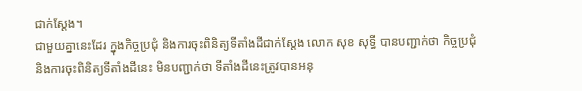ជាក់ស្តែង។
ជាមួយគ្នានេះដែរ ក្នុងកិច្ចប្រជុំ និងការចុះពិនិត្យទីតាំងដីជាក់ស្តែង លោក សុខ សុទ្ធី បានបញ្ជាក់ថា កិច្ចប្រជុំ និងការចុះពិនិត្យទីតាំងដីនេះ មិនបញ្ជាក់ថា ទីតាំងដីនេះត្រូវបានអនុ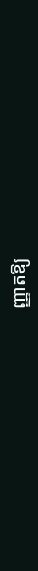ញ្ញាតឱ្យ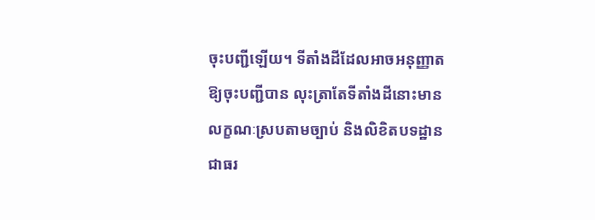ចុះបញ្ជីឡើយ។ ទីតាំងដីដែលអាចអនុញ្ញាតឱ្យចុះបញ្ជីបាន លុះត្រាតែទីតាំងដីនោះមានលក្ខណៈស្របតាមច្បាប់ និងលិខិតបទដ្ឋានជាធរ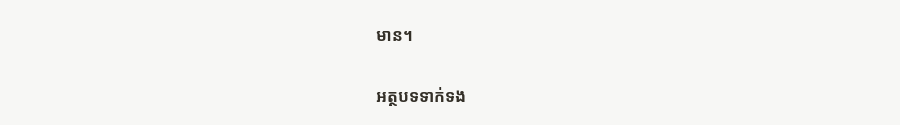មាន។

អត្ថបទទាក់ទង